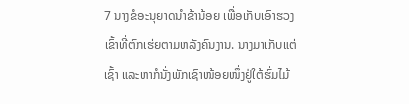7 ນາງຂໍອະນຸຍາດນຳຂ້ານ້ອຍ ເພື່ອເກັບເອົາຮວງເຂົ້າທີ່ຕົກເຮ່ຍຕາມຫລັງຄົນງານ. ນາງມາເກັບແຕ່ເຊົ້າ ແລະຫາກໍນັ່ງພັກເຊົາໜ້ອຍໜຶ່ງຢູ່ໃຕ້ຮົ່ມໄມ້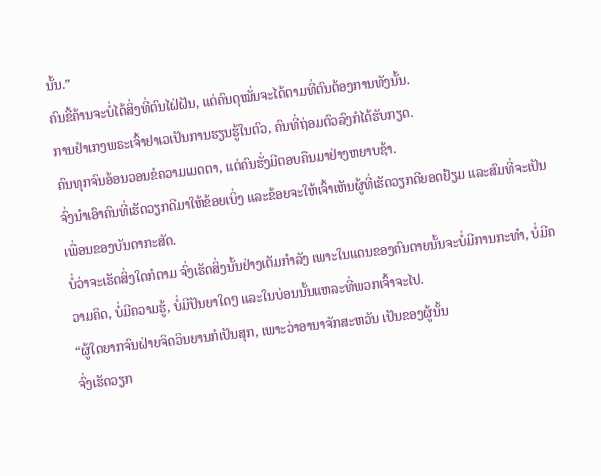ນັ້ນ.”
ຄົນຂີ້ຄ້ານຈະບໍ່ໄດ້ສິ່ງທີ່ຕົນໄຝ່ຝັນ, ແຕ່ຄົນດຸໝັ່ນຈະໄດ້ຕາມທີ່ຕົນຕ້ອງການທັງນັ້ນ.
ການຢຳເກງພຣະເຈົ້າຢາເວເປັນການຮຽນຮູ້ໃນຕົວ, ຄົນທີ່ຖ່ອມຕົວລົງກໍໄດ້ຮັບກຽດ.
ຄົນທຸກຈົນອ້ອນວອນຂໍຄວາມເມດຕາ, ແຕ່ຄົນຮັ່ງມີຕອບຄືນມາຢ່າງຫຍາບຊ້າ.
ຈົ່ງນຳເອົາຄົນທີ່ເຮັດວຽກດີມາໃຫ້ຂ້ອຍເບິ່ງ ແລະຂ້ອຍຈະໃຫ້ເຈົ້າເຫັນຜູ້ທີ່ເຮັດວຽກດີຍອດຢ້ຽມ ແລະສົມທີ່ຈະເປັນເພື່ອນຂອງບັນດາກະສັດ.
ບໍ່ວ່າຈະເຮັດສິ່ງໃດກໍຕາມ ຈົ່ງເຮັດສິ່ງນັ້ນຢ່າງເຕັມກຳລັງ ເພາະໃນແດນຂອງຄົນຕາຍນັ້ນຈະບໍ່ມີການກະທຳ, ບໍ່ມີຄວາມຄິດ, ບໍ່ມີຄວາມຮູ້, ບໍ່ມີປັນຍາໃດໆ ແລະໃນບ່ອນນັ້ນແຫລະທີ່ພວກເຈົ້າຈະໄປ.
“ຜູ້ໃດຍາກຈົນຝ່າຍຈິດວິນຍານກໍເປັນສຸກ, ເພາະວ່າອານາຈັກສະຫວັນ ເປັນຂອງຜູ້ນັ້ນ
ຈົ່ງເຮັດວຽກ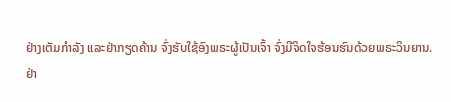ຢ່າງເຕັມກຳລັງ ແລະຢ່າກຽດຄ້ານ ຈົ່ງຮັບໃຊ້ອົງພຣະຜູ້ເປັນເຈົ້າ ຈົ່ງມີຈິດໃຈຮ້ອນຮົນດ້ວຍພຣະວິນຍານ.
ຢ່າ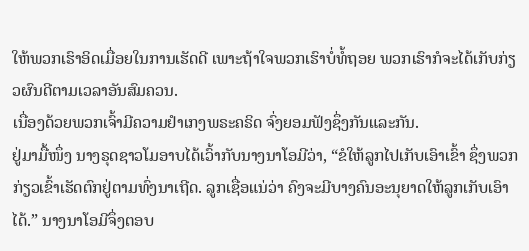ໃຫ້ພວກເຮົາອິດເມື່ອຍໃນການເຮັດດີ ເພາະຖ້າໃຈພວກເຮົາບໍ່ທໍ້ຖອຍ ພວກເຮົາກໍຈະໄດ້ເກັບກ່ຽວຜົນດີຕາມເວລາອັນສົມຄວນ.
ເນື່ອງດ້ວຍພວກເຈົ້າມີຄວາມຢຳເກງພຣະຄຣິດ ຈົ່ງຍອມຟັງຊຶ່ງກັນແລະກັນ.
ຢູ່ມາມື້ໜຶ່ງ ນາງຣຸດຊາວໂມອາບໄດ້ເວົ້າກັບນາງນາໂອມີວ່າ, “ຂໍໃຫ້ລູກໄປເກັບເອົາເຂົ້າ ຊຶ່ງພວກກ່ຽວເຂົ້າເຮັດຕົກຢູ່ຕາມທົ່ງນາເຖີດ. ລູກເຊື່ອແນ່ວ່າ ຄົງຈະມີບາງຄົນອະນຸຍາດໃຫ້ລູກເກັບເອົາໄດ້.” ນາງນາໂອມີຈຶ່ງຕອບ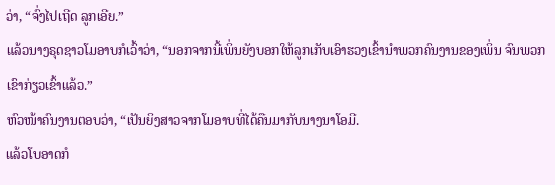ວ່າ, “ຈົ່ງໄປເຖີດ ລູກເອີຍ.”
ແລ້ວນາງຣຸດຊາວໂມອາບກໍເວົ້າວ່າ, “ນອກຈາກນີ້ເພິ່ນຍັງບອກໃຫ້ລູກເກັບເອົາຮວງເຂົ້ານຳພວກຄົນງານຂອງເພິ່ນ ຈົນພວກເຂົາກ່ຽວເຂົ້າແລ້ວ.”
ຫົວໜ້າຄົນງານຕອບວ່າ, “ເປັນຍິງສາວຈາກໂມອາບທີ່ໄດ້ຄືນມາກັບນາງນາໂອມີ.
ແລ້ວໂບອາດກໍ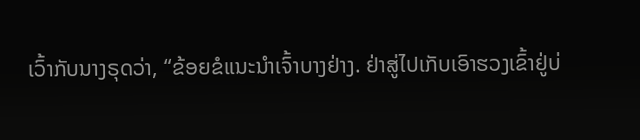ເວົ້າກັບນາງຣຸດວ່າ, “ຂ້ອຍຂໍແນະນຳເຈົ້າບາງຢ່າງ. ຢ່າສູ່ໄປເກັບເອົາຮວງເຂົ້າຢູ່ບ່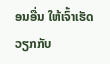ອນອື່ນ ໃຫ້ເຈົ້າເຮັດວຽກກັບ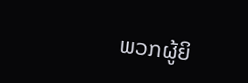ພວກຜູ້ຍິ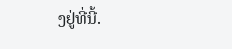ງຢູ່ທີ່ນີ້.